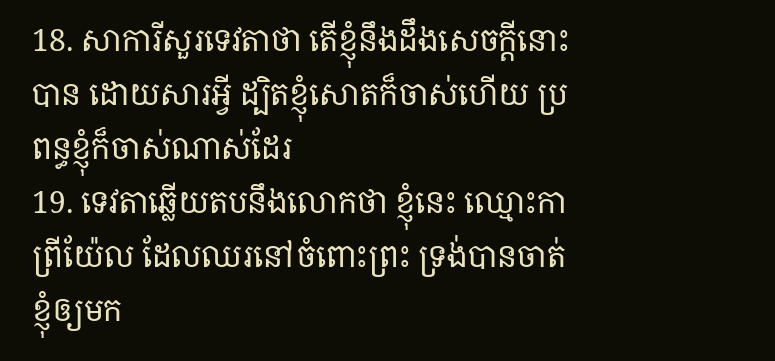18. សាការីសួរទេវតាថា តើខ្ញុំនឹងដឹងសេចក្ដីនោះបាន ដោយសារអ្វី ដ្បិតខ្ញុំសោតក៏ចាស់ហើយ ប្រពន្ធខ្ញុំក៏ចាស់ណាស់ដែរ
19. ទេវតាឆ្លើយតបនឹងលោកថា ខ្ញុំនេះ ឈ្មោះកាព្រីយ៉ែល ដែលឈរនៅចំពោះព្រះ ទ្រង់បានចាត់ខ្ញុំឲ្យមក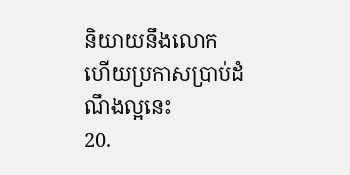និយាយនឹងលោក ហើយប្រកាសប្រាប់ដំណឹងល្អនេះ
20.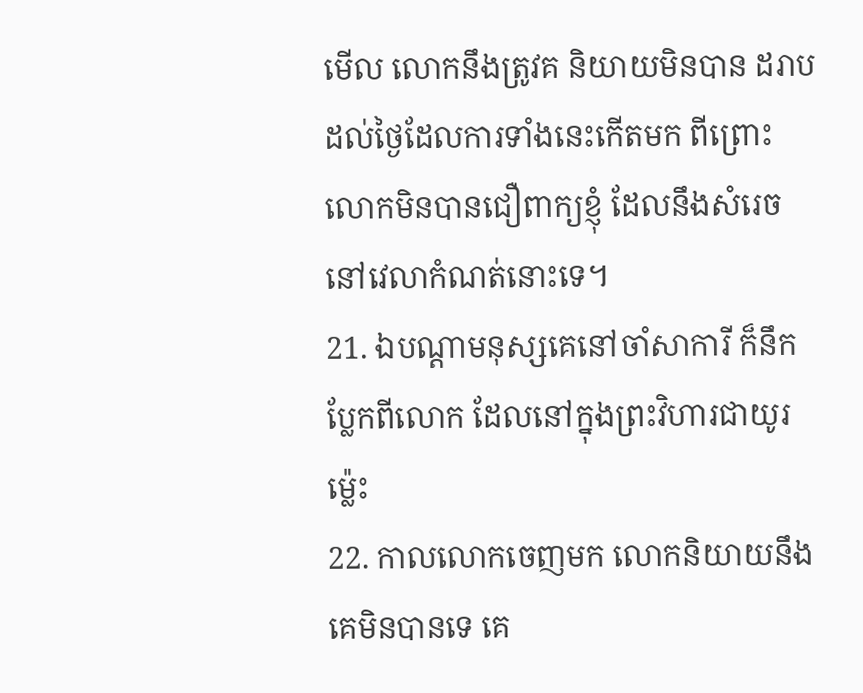មើល លោកនឹងត្រូវគ និយាយមិនបាន ដរាបដល់ថ្ងៃដែលការទាំងនេះកើតមក ពីព្រោះលោកមិនបានជឿពាក្យខ្ញុំ ដែលនឹងសំរេចនៅវេលាកំណត់នោះទេ។
21. ឯបណ្តាមនុស្សគេនៅចាំសាការី ក៏នឹកប្លែកពីលោក ដែលនៅក្នុងព្រះវិហារជាយូរម៉្លេះ
22. កាលលោកចេញមក លោកនិយាយនឹងគេមិនបានទេ គេ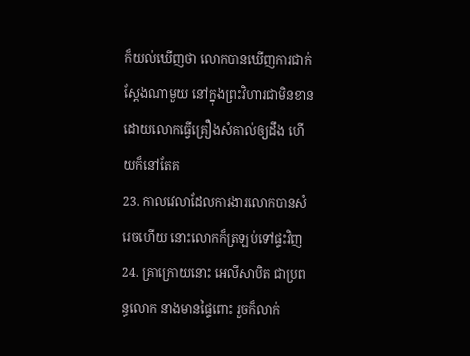ក៏យល់ឃើញថា លោកបានឃើញការជាក់ស្តែងណាមួយ នៅក្នុងព្រះវិហារជាមិនខាន ដោយលោកធ្វើគ្រឿងសំគាល់ឲ្យដឹង ហើយក៏នៅតែគ
23. កាលវេលាដែលការងារលោកបានសំរេចហើយ នោះលោកក៏ត្រឡប់ទៅផ្ទះវិញ
24. គ្រាក្រោយនោះ អេលីសាបិត ជាប្រពន្ធលោក នាងមានផ្ទៃពោះ រួចក៏លាក់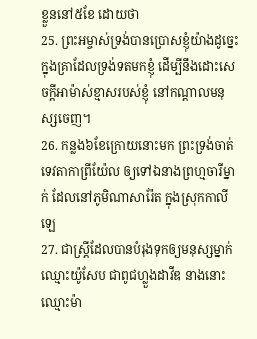ខ្លួននៅ៥ខែ ដោយថា
25. ព្រះអម្ចាស់ទ្រង់បានប្រោសខ្ញុំយ៉ាងដូច្នេះ ក្នុងគ្រាដែលទ្រង់ទតមកខ្ញុំ ដើម្បីនឹងដោះសេចក្ដីអាម៉ាស់ខ្មាសរបស់ខ្ញុំ នៅកណ្តាលមនុស្សចេញ។
26. កន្លង៦ខែក្រោយនោះមក ព្រះទ្រង់ចាត់ទេវតាកាព្រីយ៉ែល ឲ្យទៅឯនាងព្រហ្មចារីម្នាក់ ដែលនៅភូមិណាសារ៉ែត ក្នុងស្រុកកាលីឡេ
27. ជាស្ត្រីដែលបានបំរុងទុកឲ្យមនុស្សម្នាក់ឈ្មោះយ៉ូសែប ជាពូជហ្លួងដាវីឌ នាងនោះឈ្មោះម៉ា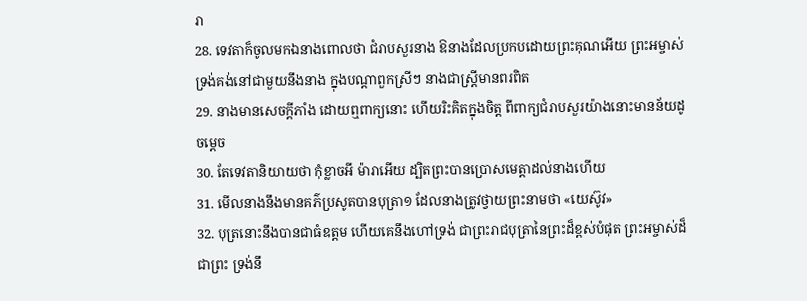រា
28. ទេវតាក៏ចូលមកឯនាងពោលថា ជំរាបសួរនាង ឱនាងដែលប្រកបដោយព្រះគុណអើយ ព្រះអម្ចាស់ទ្រង់គង់នៅជាមួយនឹងនាង ក្នុងបណ្តាពួកស្រីៗ នាងជាស្ត្រីមានពរពិត
29. នាងមានសេចក្ដីភាំង ដោយឮពាក្យនោះ ហើយរិះគិតក្នុងចិត្ត ពីពាក្យជំរាបសួរយ៉ាងនោះមានន័យដូចម្តេច
30. តែទេវតានិយាយថា កុំខ្លាចអី ម៉ារាអើយ ដ្បិតព្រះបានប្រោសមេត្តាដល់នាងហើយ
31. មើលនាងនឹងមានគភ៌ប្រសូតបានបុត្រា១ ដែលនាងត្រូវថ្វាយព្រះនាមថា «យេស៊ូវ»
32. បុត្រនោះនឹងបានជាធំឧត្តម ហើយគេនឹងហៅទ្រង់ ជាព្រះរាជបុត្រានៃព្រះដ៏ខ្ពស់បំផុត ព្រះអម្ចាស់ដ៏ជាព្រះ ទ្រង់នឹ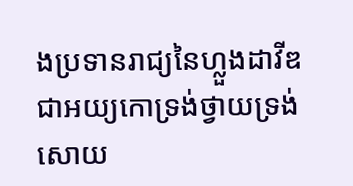ងប្រទានរាជ្យនៃហ្លួងដាវីឌ ជាអយ្យកោទ្រង់ថ្វាយទ្រង់សោយ